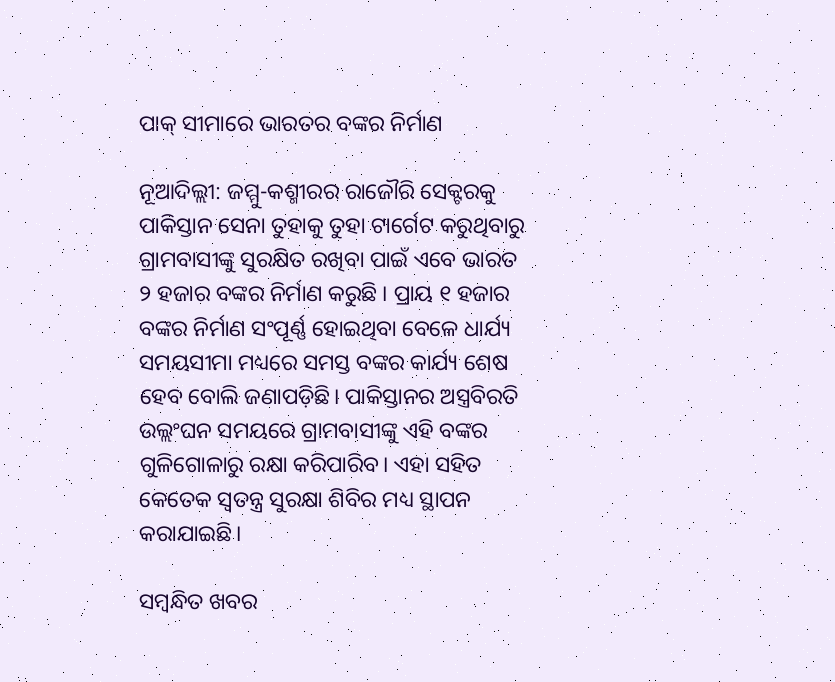ପାକ୍‌ ସୀମାରେ ଭାରତର ବଙ୍କର ନିର୍ମାଣ

ନୂଆଦିଲ୍ଲୀ: ଜମ୍ମୁ-କଶ୍ମୀରର ରାଜୌରି ସେକ୍ଟରକୁ ପାକିସ୍ତାନ ସେନା ତୁହାକୁ ତୁହା ଟାର୍ଗେଟ କରୁଥିବାରୁ ଗ୍ରାମବାସୀଙ୍କୁ ସୁରକ୍ଷିତ ରଖିବା ପାଇଁ ଏବେ ଭାରତ ୨ ହଜାର ବଙ୍କର ନିର୍ମାଣ କରୁଛି । ପ୍ରାୟ ୧ ହଜାର ବଙ୍କର ନିର୍ମାଣ ସଂପୂର୍ଣ୍ଣ ହୋଇଥିବା ବେଳେ ଧାର୍ଯ୍ୟ ସମୟସୀମା ମଧ୍ୟରେ ସମସ୍ତ ବଙ୍କର କାର୍ଯ୍ୟ ଶେଷ ହେବ ବୋଲି ଜଣାପଡ଼ିଛି। ପାକିସ୍ତାନର ଅସ୍ତ୍ରବିରତି ଉଲ୍ଲଂଘନ ସମୟରେ ଗ୍ରାମବାସୀଙ୍କୁ ଏହି ବଙ୍କର ଗୁଳିଗୋଳାରୁ ରକ୍ଷା କରିପାରିବ। ଏହା ସହିତ କେତେକ ସ୍ବତନ୍ତ୍ର ସୁରକ୍ଷା ଶିବିର ମଧ୍ୟ ସ୍ଥାପନ କରାଯାଇଛି।

ସମ୍ବନ୍ଧିତ ଖବର